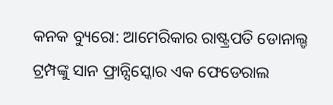କନକ ବ୍ୟୁରୋ: ଆମେରିକାର ରାଷ୍ଟ୍ରପତି ଡୋନାଲ୍ଡ ଟ୍ରମ୍ପଙ୍କୁ ସାନ ଫ୍ରାନ୍ସିସ୍କୋର ଏକ ଫେଡେରାଲ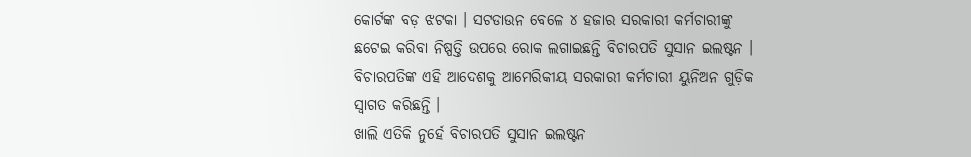କୋର୍ଟଙ୍କ ବଡ଼ ଝଟକା । ସଟଡାଉନ ବେଳେ ୪ ହଜାର ସରକାରୀ କର୍ମଚାରୀଙ୍କୁ ଛଟେଇ କରିବା ନିଷ୍ପତ୍ତି ଉପରେ ରୋକ ଲଗାଇଛନ୍ତି ବିଚାରପତି ସୁସାନ ଇଲଷ୍ଟନ । ବିଚାରପତିଙ୍କ ଏହି ଆଦେଶକୁ ଆମେରିକୀୟ ସରକାରୀ କର୍ମଚାରୀ ୟୁନିଅନ ଗୁଡ଼ିକ ସ୍ୱାଗତ କରିଛନ୍ତି ।
ଖାଲି ଏତିକି ନୁର୍ହେ ବିଚାରପତି ସୁସାନ ଇଲଷ୍ଟନ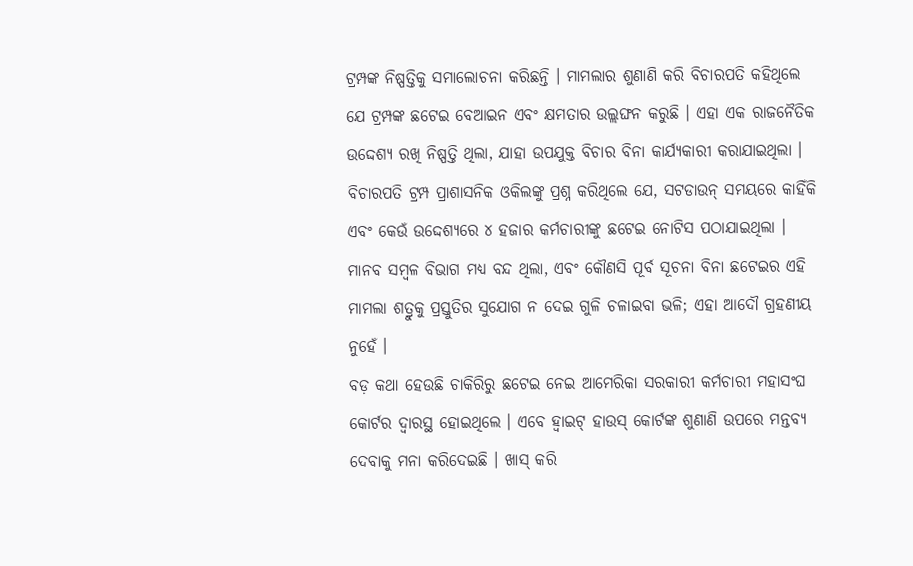ଟ୍ରମ୍ପଙ୍କ ନିଷ୍ପତ୍ତିକୁ ସମାଲୋଚନା କରିଛନ୍ତି । ମାମଲାର ଶୁଣାଣି କରି ବିଚାରପତି କହିଥିଲେ ଯେ ଟ୍ରମ୍ପଙ୍କ ଛଟେଇ ବେଆଇନ ଏବଂ କ୍ଷମତାର ଉଲ୍ଲଙ୍ଘନ କରୁଛି । ଏହା ଏକ ରାଜନୈତିକ ଉଦ୍ଦେଶ୍ୟ ରଖି ନିଷ୍ପତ୍ତି ଥିଲା, ଯାହା ଉପଯୁକ୍ତ ବିଚାର ବିନା କାର୍ଯ୍ୟକାରୀ କରାଯାଇଥିଲା । ବିଚାରପତି ଟ୍ରମ୍ପ ପ୍ରାଶାସନିକ ଓକିଲଙ୍କୁ ପ୍ରଶ୍ନ କରିଥିଲେ ଯେ, ସଟଡାଉନ୍ ସମୟରେ କାହିଁକି ଏବଂ କେଉଁ ଉଦ୍ଦେଶ୍ୟରେ ୪ ହଜାର କର୍ମଚାରୀଙ୍କୁ ଛଟେଇ ନୋଟିସ ପଠାଯାଇଥିଲା । ମାନବ ସମ୍ବଳ ବିଭାଗ ମଧ୍ୟ ବନ୍ଦ ଥିଲା, ଏବଂ କୌଣସି ପୂର୍ବ ସୂଚନା ବିନା ଛଟେଇର ଏହି ମାମଲା ଶତ୍ରୁକୁ ପ୍ରସ୍ତୁତିର ସୁଯୋଗ ନ ଦେଇ ଗୁଳି ଚଳାଇବା ଭଳି; ଏହା ଆଦୌ ଗ୍ରହଣୀୟ ନୁହେଁ ।
ବଡ଼ କଥା ହେଉଛି ଚାକିରିରୁ ଛଟେଇ ନେଇ ଆମେରିକା ସରକାରୀ କର୍ମଚାରୀ ମହାସଂଘ କୋର୍ଟର ଦ୍ବାରସ୍ଥ ହୋଇଥିଲେ । ଏବେ ହ୍ୱାଇଟ୍ ହାଉସ୍ କୋର୍ଟଙ୍କ ଶୁଣାଣି ଉପରେ ମନ୍ତବ୍ୟ ଦେବାକୁ ମନା କରିଦେଇଛି । ଖାସ୍ କରି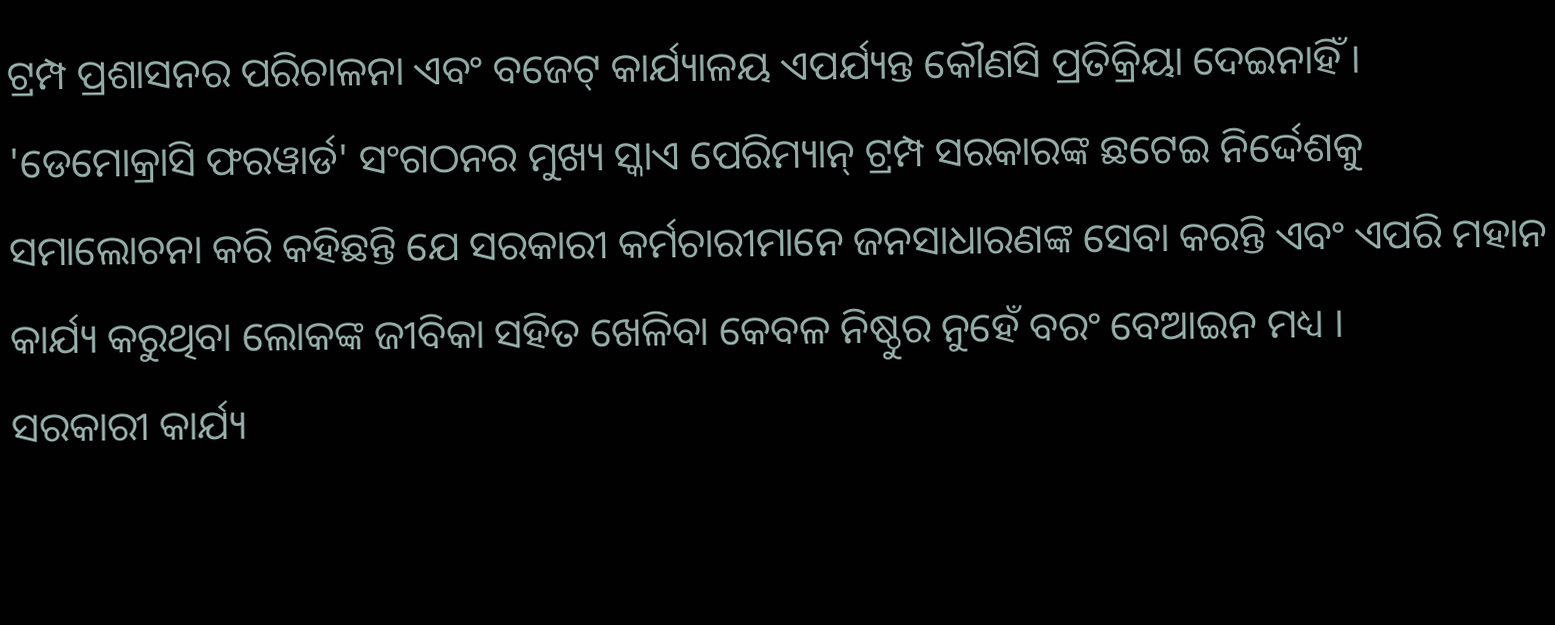ଟ୍ରମ୍ପ ପ୍ରଶାସନର ପରିଚାଳନା ଏବଂ ବଜେଟ୍ କାର୍ଯ୍ୟାଳୟ ଏପର୍ଯ୍ୟନ୍ତ କୌଣସି ପ୍ରତିକ୍ରିୟା ଦେଇନାହିଁ । 'ଡେମୋକ୍ରାସି ଫରୱାର୍ଡ' ସଂଗଠନର ମୁଖ୍ୟ ସ୍କାଏ ପେରିମ୍ୟାନ୍ ଟ୍ରମ୍ପ ସରକାରଙ୍କ ଛଟେଇ ନିର୍ଦ୍ଦେଶକୁ ସମାଲୋଚନା କରି କହିଛନ୍ତି ଯେ ସରକାରୀ କର୍ମଚାରୀମାନେ ଜନସାଧାରଣଙ୍କ ସେବା କରନ୍ତି ଏବଂ ଏପରି ମହାନ କାର୍ଯ୍ୟ କରୁଥିବା ଲୋକଙ୍କ ଜୀବିକା ସହିତ ଖେଳିବା କେବଳ ନିଷ୍ଠୁର ନୁହେଁ ବରଂ ବେଆଇନ ମଧ୍ୟ ।
ସରକାରୀ କାର୍ଯ୍ୟ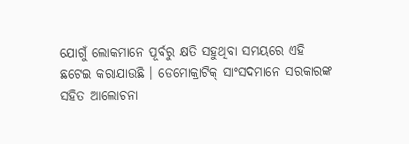ଯୋଗୁଁ ଲୋକମାନେ ପୂର୍ବରୁ କ୍ଷତି ସହୁଥିବା ସମୟରେ ଏହି ଛଟେଇ କରାଯାଉଛି । ଡେମୋକ୍ରାଟିକ୍ ସାଂସଦମାନେ ସରକାରଙ୍କ ସହିତ ଆଲୋଚନା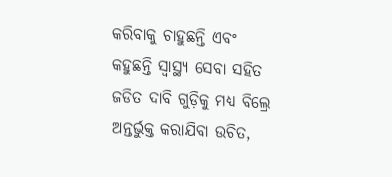କରିବାକୁ ଚାହୁଛନ୍ତି ଏବଂ କହୁଛନ୍ତି ସ୍ୱାସ୍ଥ୍ୟ ସେବା ସହିତ ଜଡିତ ଦାବି ଗୁଡ଼ିକୁ ମଧ୍ୟ ବିଲ୍ରେ ଅନ୍ତର୍ଭୁକ୍ତ କରାଯିବା ଉଚିତ,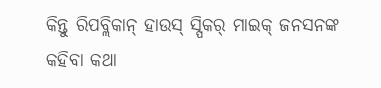କିନ୍ତୁ ରିପବ୍ଲିକାନ୍ ହାଉସ୍ ସ୍ପିକର୍ ମାଇକ୍ ଜନସନଙ୍କ କହିବା କଥା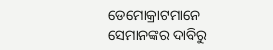ଡେମୋକ୍ରାଟମାନେ ସେମାନଙ୍କର ଦାବିରୁ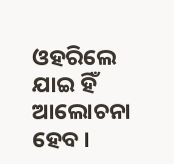ଓହରିଲେ ଯାଇ ହିଁ ଆଲୋଚନା ହେବ ।